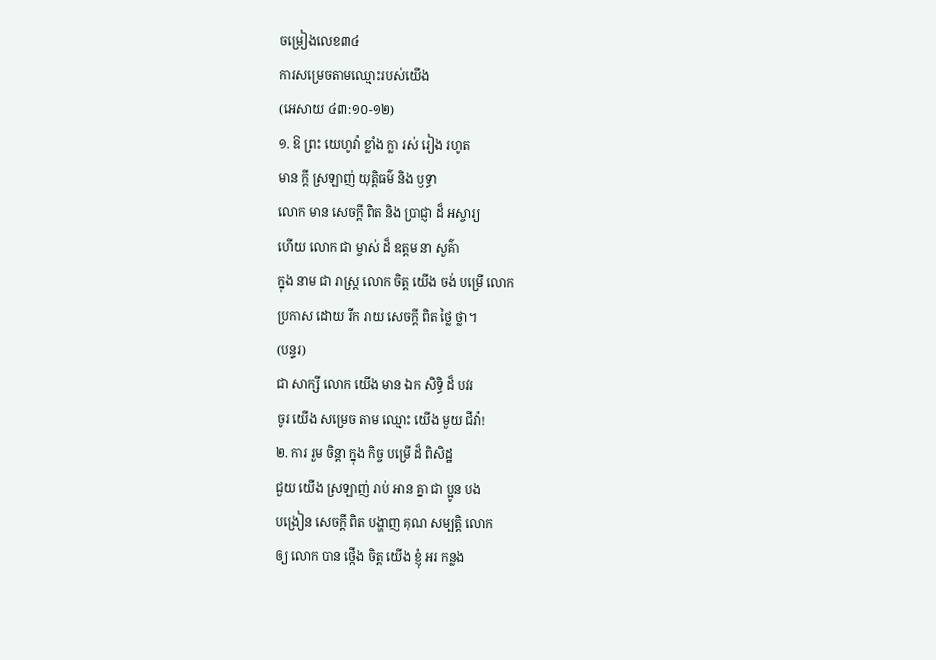ចម្រៀងលេខ៣៤
ការសម្រេចតាមឈ្មោះរបស់យើង
(អេសាយ ៤៣:១០-១២)
១. ឱ ព្រះ យេហូវ៉ា ខ្លាំង ក្លា រស់ រៀង រហូត
មាន ក្ដី ស្រឡាញ់ យុត្ដិធម៌ និង ឫទ្ធា
លោក មាន សេចក្ដី ពិត និង ប្រាជ្ញា ដ៏ អស្ចារ្យ
ហើយ លោក ជា ម្ចាស់ ដ៏ ឧត្តម នា សួគ៌ា
ក្នុង នាម ជា រាស្ត្រ លោក ចិត្ត យើង ចង់ បម្រើ លោក
ប្រកាស ដោយ រីក រាយ សេចក្ដី ពិត ថ្លៃ ថ្លា។
(បន្ទរ)
ជា សាក្សី លោក យើង មាន ឯក សិទ្ធិ ដ៏ បវរ
ចូរ យើង សម្រេច តាម ឈ្មោះ យើង មួយ ជីវ៉ា!
២. ការ រួម ចិន្ដា ក្នុង កិច្ច បម្រើ ដ៏ ពិសិដ្ឋ
ជួយ យើង ស្រឡាញ់ រាប់ អាន គ្នា ជា ប្អូន បង
បង្រៀន សេចក្ដី ពិត បង្ហាញ គុណ សម្បត្ដិ លោក
ឲ្យ លោក បាន ថ្កើង ចិត្ត យើង ខ្ញុំ អរ កន្លង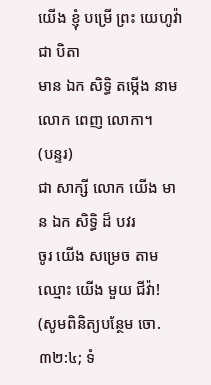យើង ខ្ញុំ បម្រើ ព្រះ យេហូវ៉ា ជា បិតា
មាន ឯក សិទ្ធិ តម្កើង នាម លោក ពេញ លោកា។
(បន្ទរ)
ជា សាក្សី លោក យើង មាន ឯក សិទ្ធិ ដ៏ បវរ
ចូរ យើង សម្រេច តាម ឈ្មោះ យើង មួយ ជីវ៉ា!
(សូមពិនិត្យបន្ថែម ចោ. ៣២:៤; ទំ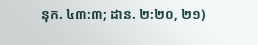នុក. ៤៣:៣; ដាន. ២:២០, ២១)